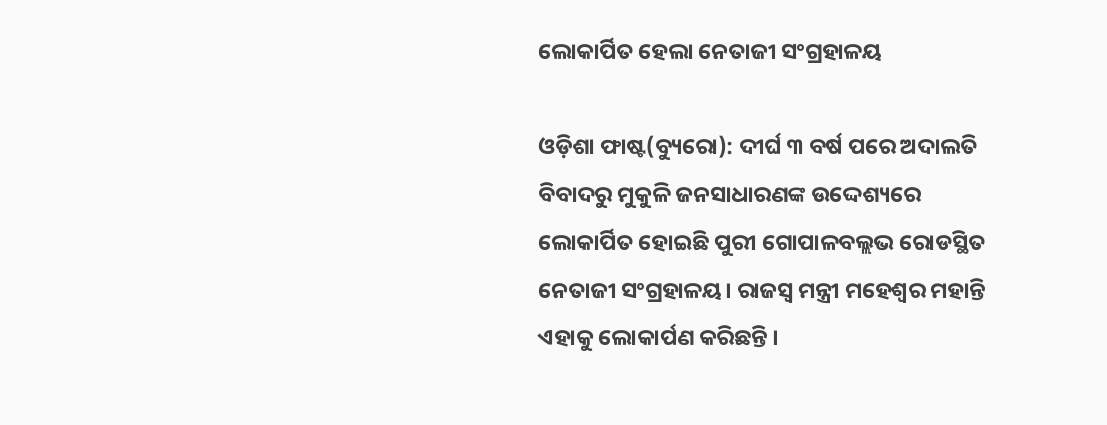ଲୋକାର୍ପିତ ହେଲା ନେତାଜୀ ସଂଗ୍ରହାଳୟ

ଓଡ଼ିଶା ଫାଷ୍ଟ(ବ୍ୟୁରୋ): ଦୀର୍ଘ ୩ ବର୍ଷ ପରେ ଅଦାଲତି ବିବାଦରୁ ମୁକୁଳି ଜନସାଧାରଣଙ୍କ ଉଦ୍ଦେଶ୍ୟରେ ଲୋକାର୍ପିତ ହୋଇଛି ପୁରୀ ଗୋପାଳବଲ୍ଲଭ ରୋଡସ୍ଥିତ ନେତାଜୀ ସଂଗ୍ରହାଳୟ। ରାଜସ୍ବ ମନ୍ତ୍ରୀ ମହେଶ୍ୱର ମହାନ୍ତି ଏହାକୁ ଲୋକାର୍ପଣ କରିଛନ୍ତି ।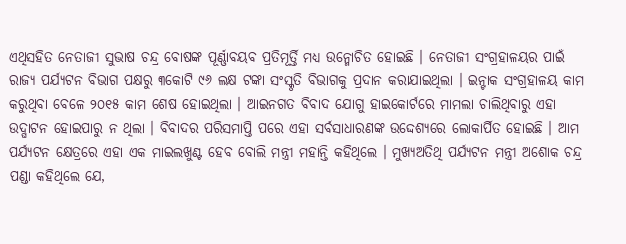ଏଥିସହିତ ନେତାଜୀ ସୁଭାଷ ଚନ୍ଦ୍ର ବୋଷଙ୍କ ପୂର୍ଣ୍ଣାବୟବ ପ୍ରତିମୂର୍ତ୍ତି ମଧ୍ୟ ଉନ୍ମୋଚିତ ହୋଇଛି । ନେତାଜୀ ସଂଗ୍ରହାଳୟର ପାଇଁ ରାଜ୍ୟ ପର୍ଯ୍ୟଟନ ବିଭାଗ ପକ୍ଷରୁ ୩କୋଟି ୯୬ ଲକ୍ଷ ଟଙ୍କା ସଂସ୍କୃତି ବିଭାଗକୁ ପ୍ରଦାନ କରାଯାଇଥିଲା । ଇନ୍ଟାକ ସଂଗ୍ରହାଳୟ କାମ କରୁଥିବା ବେଳେ ୨୦୧୫ କାମ ଶେଷ ହୋଇଥିଲା । ଆଇନଗତ ବିବାଦ ଯୋଗୁ ହାଇକୋର୍ଟରେ ମାମଲା ଚାଲିଥିବାରୁ ଏହା ଉଦ୍ଘାଟନ ହୋଇପାରୁ ନ ଥିଲା । ବିବାଦର ପରିସମାପ୍ତି ପରେ ଏହା ସର୍ବସାଧାରଣଙ୍କ ଉଦ୍ଦେଶ୍ୟରେ ଲୋକାର୍ପିତ ହୋଇଛି । ଆମ ପର୍ଯ୍ୟଟନ କ୍ଷେତ୍ରରେ ଏହା ଏକ ମାଇଲଖୁଣ୍ଟ ହେବ ବୋଲି ମନ୍ତ୍ରୀ ମହାନ୍ତି କହିଥିଲେ । ମୁଖ୍ୟଅତିଥି ପର୍ଯ୍ୟଟନ ମନ୍ତ୍ରୀ ଅଶୋକ ଚନ୍ଦ୍ର ପଣ୍ଡା କହିଥିଲେ ଯେ,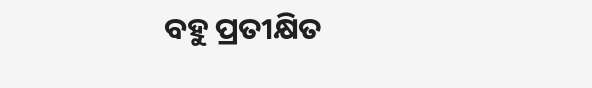ବହୁ ପ୍ରତୀକ୍ଷିତ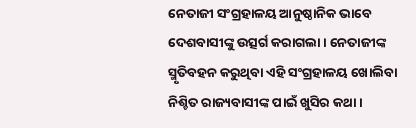ନେତାଜୀ ସଂଗ୍ରହାଳୟ ଆନୁଷ୍ଠାନିକ ଭାବେ ଦେଶବାସୀଙ୍କୁ ଉତ୍ସର୍ଗ କରାଗଲା । ନେତାଜୀଙ୍କ ସ୍ମୃତିବହନ କରୁଥିବା ଏହି ସଂଗ୍ରହାଳୟ ଖୋଲିବା ନିଶ୍ଚିତ ରାଜ୍ୟବାସୀଙ୍କ ପାଇଁ ଖୁସିର କଥା ।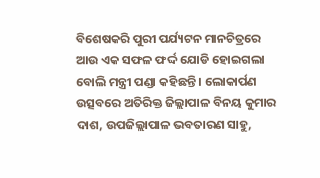ବିଶେଷକରି ପୁରୀ ପର୍ଯ୍ୟଟନ ମାନଚିତ୍ରରେ ଆଉ ଏକ ସଫଳ ଫର୍ଦ୍ଦ ଯୋଡି ହୋଇଗଲା ବୋଲି ମନ୍ତ୍ରୀ ପଣ୍ଡା କହିଛନ୍ତି । ଲୋକାର୍ପଣ ଉତ୍ସବରେ ଅତିରିକ୍ତ ଜିଲ୍ଲାପାଳ ବିନୟ କୁମାର ଦାଶ, ଉପଜିଲ୍ଲାପାଳ ଭବତାରଣ ସାହୁ,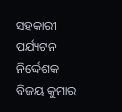ସହକାରୀ ପର୍ଯ୍ୟଟନ ନିର୍ଦ୍ଦେଶକ ବିଜୟ କୁମାର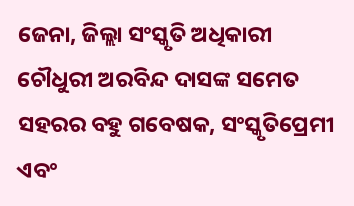ଜେନା, ଜିଲ୍ଲା ସଂସ୍କୃତି ଅଧିକାରୀ ଚୌଧୁରୀ ଅରବିନ୍ଦ ଦାସଙ୍କ ସମେତ ସହରର ବହୁ ଗବେଷକ, ସଂସ୍କୃତିପ୍ରେମୀ ଏବଂ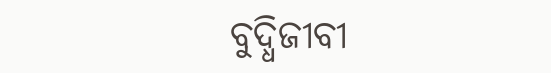ବୁଦ୍ଧିଜୀବୀ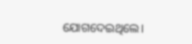ଯୋଗଦେଇଥିଲେ।